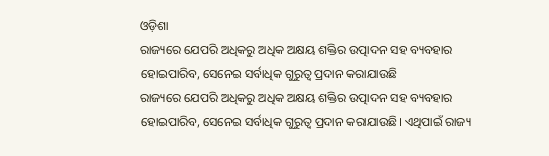ଓଡ଼ିଶା
ରାଜ୍ୟରେ ଯେପରି ଅଧିକରୁ ଅଧିକ ଅକ୍ଷୟ ଶକ୍ତିର ଉତ୍ପାଦନ ସହ ବ୍ୟବହାର ହୋଇପାରିବ, ସେନେଇ ସର୍ବାଧିକ ଗୁରୁତ୍ୱ ପ୍ରଦାନ କରାଯାଉଛି
ରାଜ୍ୟରେ ଯେପରି ଅଧିକରୁ ଅଧିକ ଅକ୍ଷୟ ଶକ୍ତିର ଉତ୍ପାଦନ ସହ ବ୍ୟବହାର ହୋଇପାରିବ, ସେନେଇ ସର୍ବାଧିକ ଗୁରୁତ୍ୱ ପ୍ରଦାନ କରାଯାଉଛି। ଏଥିପାଇଁ ରାଜ୍ୟ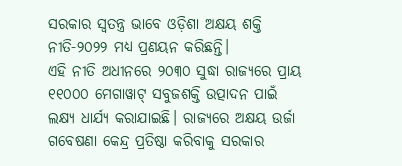ସରକାର ସ୍ୱତନ୍ତ୍ର ଭାବେ ଓଡ଼ିଶା ଅକ୍ଷୟ ଶକ୍ତି ନୀତି-୨୦୨୨ ମଧ୍ୟ ପ୍ରଣୟନ କରିଛନ୍ତି।
ଏହି ନୀତି ଅଧୀନରେ ୨୦୩୦ ସୁଦ୍ଧା ରାଜ୍ୟରେ ପ୍ରାୟ ୧୧୦୦୦ ମେଗାୱାଟ୍ ସବୁଜଶକ୍ତି ଉତ୍ପାଦନ ପାଇଁ ଲକ୍ଷ୍ୟ ଧାର୍ଯ୍ୟ କରାଯାଇଛି। ରାଜ୍ୟରେ ଅକ୍ଷୟ ଉର୍ଜା ଗବେଷଣା କେନ୍ଦ୍ର ପ୍ରତିଷ୍ଠା କରିବାକୁ ସରକାର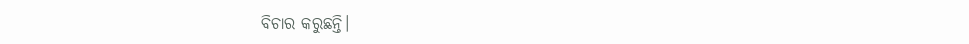ବିଚାର କରୁଛନ୍ତି।